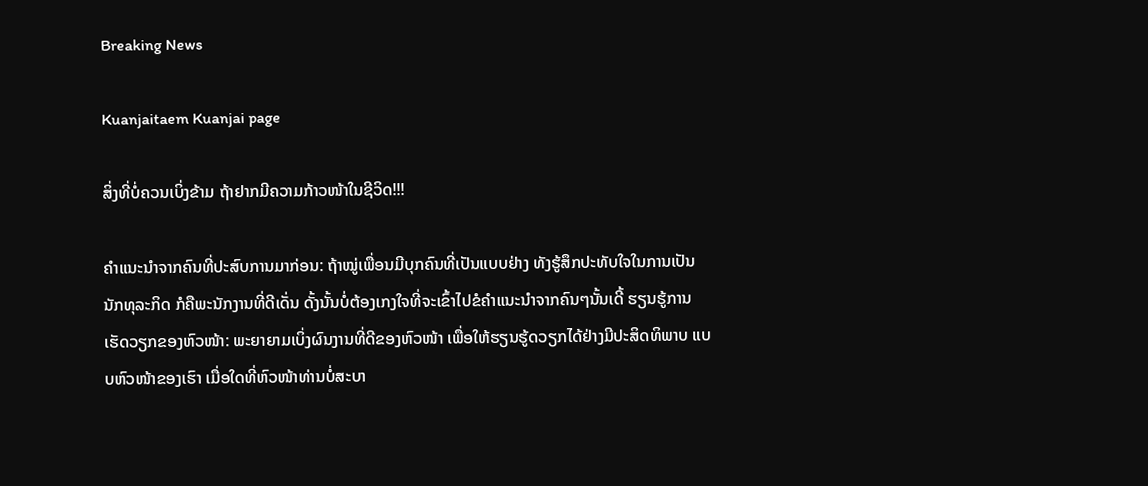Breaking News

Kuanjaitaem Kuanjai page

ສິ່ງທີ່ບໍ່ຄວນເບິ່ງຂ້າມ ຖ້າຢາກມີຄວາມກ້າວໜ້າໃນຊີວິດ!!!

ຄຳແນະນຳຈາກຄົນທີ່ປະສົບການມາກ່ອນ: ຖ້າໝູ່ເພື່ອນມີບຸກຄົນທີ່ເປັນແບບຢ່າງ ທັງຮູ້ສຶກປະທັບໃຈໃນການເປັນນັກທຸລະກິດ ກໍຄືພະນັກງານທີ່ດີເດັ່ນ ດັ້ງນັ້ນບໍ່ຕ້ອງເກງໃຈທີ່ຈະເຂົ້າໄປຂໍຄຳແນະນຳຈາກຄົນໆນັ້ນເດີ້ ຮຽນຮູ້ການເຮັດວຽກຂອງຫົວໜ້າ: ພະຍາຍາມເບິ່ງຜົນງານທີ່ດີຂອງຫົວໜ້າ ເພື່ອໃຫ້ຮຽນຮູ້ດວຽກໄດ້ຢ່າງມີປະສິດທິພາບ ແບບຫົວໜ້າຂອງເຮົາ ເມື່ອໃດທີ່ຫົວໜ້າທ່ານບໍ່ສະບາ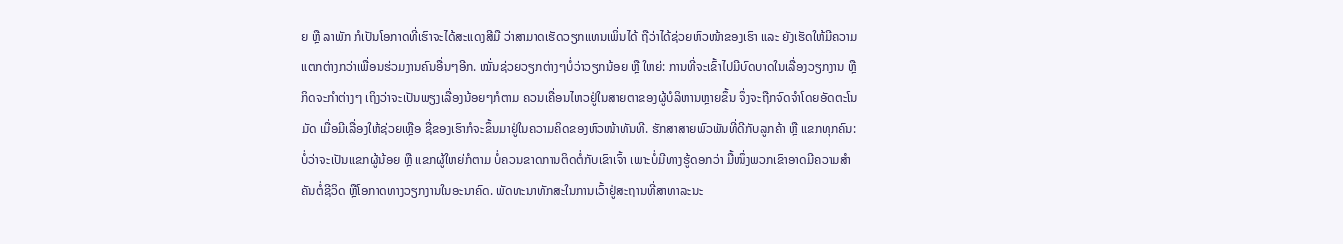ຍ ຫຼື ລາພັກ ກໍເປັນໂອກາດທີ່ເຮົາຈະໄດ້ສະແດງສີມື ວ່າສາມາດເຮັດວຽກແທນເພິ່ນໄດ້ ຖືວ່າໄດ້ຊ່ວຍຫົວໜ້າຂອງເຮົາ ແລະ ຍັງເຮັດໃຫ້ມີຄວາມແຕກຕ່າງກວ່າເພື່ອນຮ່ວມງານຄົນອື່ນໆອີກ. ໝັ່ນຊ່ວຍວຽກຕ່າງໆບໍ່ວ່າວຽກນ້ອຍ ຫຼື ໃຫຍ່: ການທີ່ຈະເຂົ້າໄປມີບົດບາດໃນເລື່ອງວຽກງານ ຫຼື ກິດຈະກຳຕ່າງໆ ເຖິງວ່າຈະເປັນພຽງເລື່ອງນ້ອຍໆກໍຕາມ ຄວນເຄື່ອນໄຫວຢູ່ໃນສາຍຕາຂອງຜູ້ບໍລິຫານຫຼາຍຂຶ້ນ ຈຶ່ງຈະຖືກຈົດຈໍາໂດຍອັດຕະໂນມັດ ເມື່ອມີເລື່ອງໃຫ້ຊ່ວຍເຫຼືອ ຊື່ຂອງເຮົາກໍຈະຂຶ້ນມາຢູ່ໃນຄວາມຄິດຂອງຫົວໜ້າທັນທີ. ຮັກສາສາຍພົວພັນທີ່ດີກັບລູກຄ້າ ຫຼື ແຂກທຸກຄົນ: ບໍ່ວ່າຈະເປັນແຂກຜູ້ນ້ອຍ ຫຼື ແຂກຜູ້ໃຫຍ່ກໍຕາມ ບໍ່ຄວນຂາດການຕິດຕໍ່ກັບເຂົາເຈົ້າ ເພາະບໍ່ມີທາງຮູ້ດອກວ່າ ມື້ໜຶ່ງພວກເຂົາອາດມີຄວາມສຳຄັນຕໍ່ຊີວິດ ຫຼືໂອກາດທາງວຽກງານໃນອະນາຄົດ. ພັດທະນາທັກສະໃນການເວົ້າຢູ່ສະຖານທີ່ສາທາລະນະ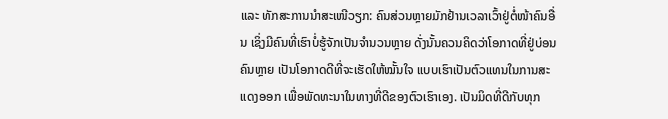ແລະ ທັກສະການນຳສະເໜີວຽກ: ຄົນສ່ວນຫຼາຍມັກຢ້ານເວລາເວົ້າຢູ່ຕໍ່ໜ້າຄົນອື່ນ ເຊິ່ງມີຄົນທີ່ເຮົາບໍ່ຮູ້ຈັກເປັນຈຳນວນຫຼາຍ ດັ່ງນັ້ນຄວນຄິດວ່າໂອກາດທີ່ຢູ່ບ່ອນຄົນຫຼາຍ ເປັນໂອກາດດີທີ່ຈະເຮັດໃຫ້ໝັ້ນໃຈ ແບບເຮົາເປັນຕົວແທນໃນການສະແດງອອກ ເພື່ອພັດທະນາໃນທາງທີ່ດີຂອງຕົວເຮົາເອງ. ເປັນມິດທີ່ດີກັບທຸກ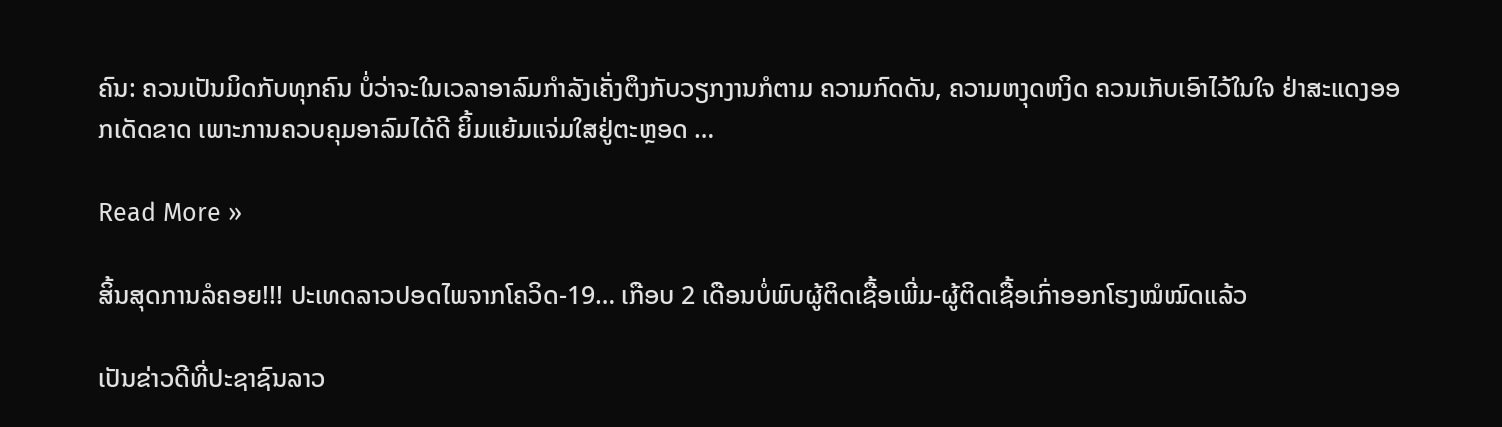ຄົນ: ຄວນເປັນມິດກັບທຸກຄົນ ບໍ່ວ່າຈະໃນເວລາອາລົມກຳລັງເຄັ່ງຕຶງກັບວຽກງານກໍຕາມ ຄວາມກົດດັນ, ຄວາມຫງຸດຫງິດ ຄວນເກັບເອົາໄວ້ໃນໃຈ ຢ່າສະແດງອອກເດັດຂາດ ເພາະການຄວບຄຸມອາລົມໄດ້ດີ ຍິ້ມແຍ້ມແຈ່ມໃສຢູ່ຕະຫຼອດ …

Read More »

ສິ້ນສຸດການລໍຄອຍ!!! ປະເທດລາວປອດໄພຈາກໂຄວິດ-19… ເກືອບ 2 ເດືອນບໍ່ພົບຜູ້ຕິດເຊື້ອເພີ່ມ-ຜູ້ຕິດເຊື້ອເກົ່າອອກໂຮງໝໍໝົດແລ້ວ

ເປັນຂ່າວດີທີ່ປະຊາຊົນລາວ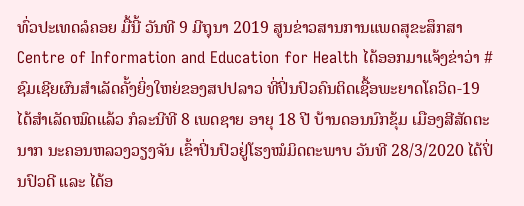ທົ່ວປະເທດລໍຄອຍ ມື້ນີ້ ວັນທີ 9 ມີຖຸນາ 2019 ສູນຂ່າວສານການແພດສຸຂະສຶກສາ Centre of Information and Education for Health ໄດ້ອອກມາແຈ້ງຂ່າວ່າ #ຊົມເຊີຍຜົນສຳເລັດຄັ້ງຍິ່ງໃຫຍ່ຂອງສປປລາວ ທີ່ປິ່ນປົວຄົນຕິດເຊື້ອພະຍາດໂຄວິດ-19 ໄດ້ສຳເລັດໝົດແລ້ວ ກໍລະນີທີ 8 ເພດຊາຍ ອາຍຸ 18 ປີ ບ້ານດອນນົກຂຸ້ມ ເມືອງສີສັດຕະນາກ ນະຄອນຫລວງວຽງຈັນ ເຂົ້າປິ່ນປົວຢູ່ໂຮງໝໍມິດຕະພາບ ວັນທີ 28/3/2020 ໄດ້ປິ່ນປົວດີ ແລະ ໄດ້ອ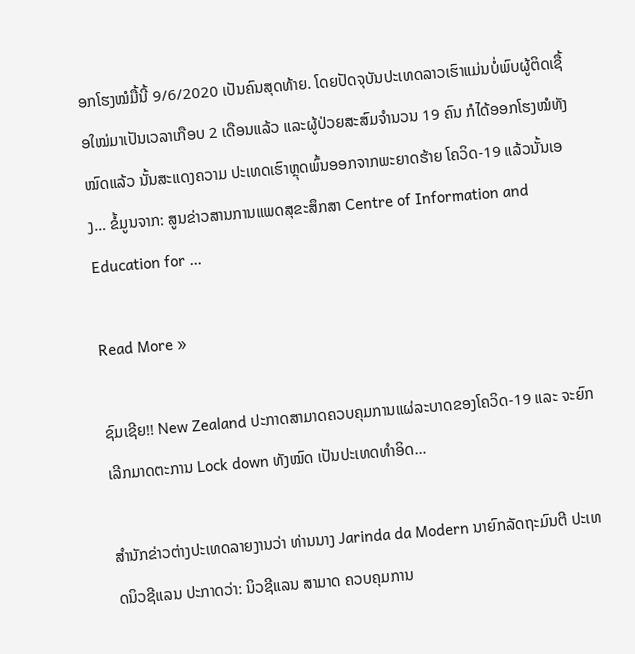ອກໂຮງໝໍມື້ນີ້ 9/6/2020 ເປັນຄົນສຸດທ້າຍ. ໂດຍປັດຈຸບັນປະເທດລາວເຮົາແມ່ນບໍ່ພົບຜູ້ຕິດເຊື້ອໃໝ່ມາເປັນເວລາເກືອບ 2 ເດືອນແລ້ວ ແລະຜູ້ປ່ວຍສະສົມຈໍານວນ 19 ຄົນ ກໍໄດ້ອອກໂຮງໝໍທັງໝົດແລ້ວ ນັ້ນສະແດງຄວາມ ປະເທດເຮົາຫຼຸດພົ້ນອອກຈາກພະຍາດຮ້າຍ ໂຄວິດ-19 ແລ້ວນັ້ນເອງ… ຂໍ້ມູນຈາກ: ສູນຂ່າວສານການແພດສຸຂະສຶກສາ Centre of Information and Education for …

Read More »

ຊົມເຊີຍ!! New Zealand ປະກາດສາມາດຄວບຄຸມການແຜ່ລະບາດຂອງໂຄວິດ-19 ແລະ ຈະຍົກເລີກມາດຕະການ Lock down ທັງໝົດ ເປັນປະເທດທໍາອິດ…

ສໍານັກຂ່າວຕ່າງປະເທດລາຍງານວ່າ ທ່ານນາງ Jarinda da Modern ນາຍົກລັດຖະມົນຕີ ປະເທດນິວຊີແລນ ປະກາດວ່າ: ນິວຊີແລນ ສາມາດ ຄວບຄຸມການ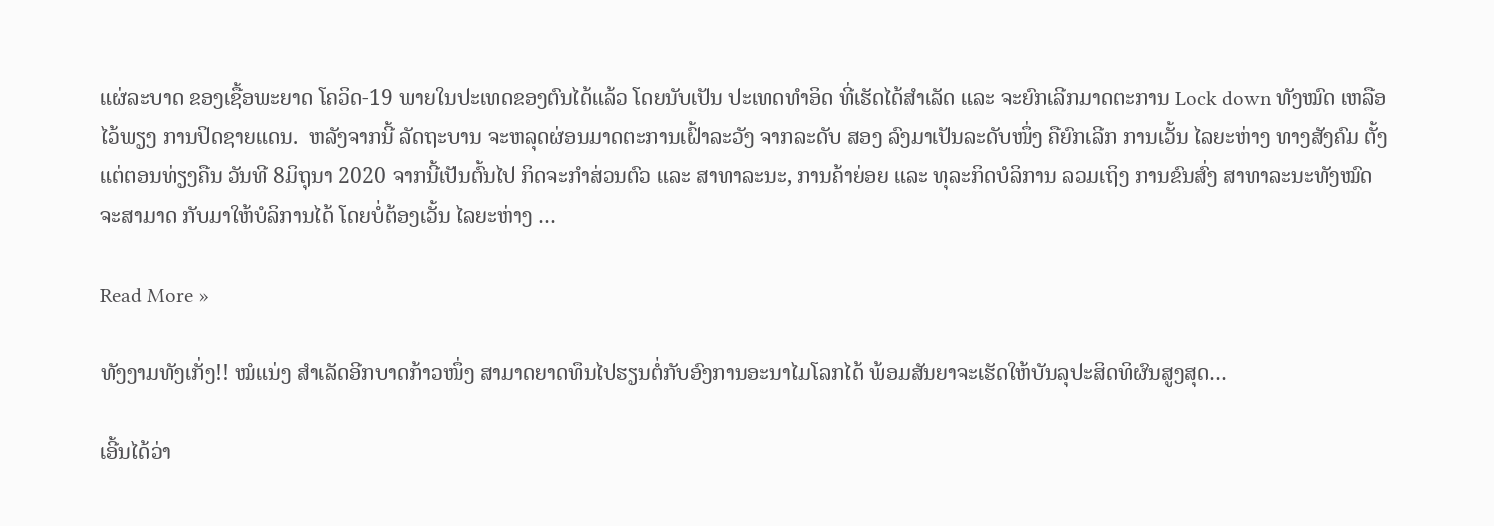ແຜ່ລະບາດ ຂອງເຊື້ອພະຍາດ ໂຄວິດ-19 ພາຍໃນປະເທດຂອງຕົນໄດ້ແລ້ວ ໂດຍນັບເປັນ ປະເທດທຳອິດ ທີ່ເຮັດໄດ້ສຳເລັດ ແລະ ຈະຍົກເລີກມາດຕະການ Lock down ທັງໝົດ ເຫລືອໄວ້ພຽງ ການປິດຊາຍແດນ.  ຫລັງຈາກນີ້ ລັດຖະບານ ຈະຫລຸດຜ່ອນມາດຕະການເຝົ້າລະວັງ ຈາກລະດັບ ສອງ ລົງມາເປັນລະດັບໜຶ່ງ ຄືຍົກເລີກ ການເວັ້ນ ໄລຍະຫ່າງ ທາງສັງຄົມ ຕັ້ງແຕ່ຕອນທ່ຽງຄືນ ວັນທີ 8ມິຖຸນາ 2020 ຈາກນີ້ເປັນຕົ້ນໄປ ກິດຈະກຳສ່ວນຕົວ ແລະ ສາທາລະນະ, ການຄ້າຍ່ອຍ ແລະ ທຸລະກິດບໍລິການ ລວມເຖິງ ການຂົນສົ່ງ ສາທາລະນະທັງໝົດ ຈະສາມາດ ກັບມາໃຫ້ບໍລິການໄດ້ ໂດຍບໍ່ຕ້ອງເວັ້ນ ໄລຍະຫ່າງ …

Read More »

ທັງງາມທັງເກັ່ງ!! ໝໍແນ່ງ ສໍາເລັດອີກບາດກ້າວໜຶ່ງ ສາມາດຍາດທຶນໄປຮຽນຕໍ່ກັບອົງການອະນາໄມໂລກໄດ້ ພ້ອມສັນຍາຈະເຮັດໃຫ້ບັນລຸປະສິດທິຜົນສູງສຸດ…

ເອີ້ນໄດ້ວ່າ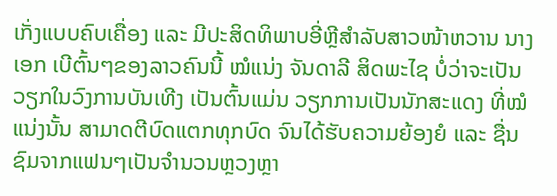ເກັ່ງແບບຄົບເຄື່ອງ ແລະ ມີປະສິດທິພາບອີ່ຫຼີສໍາລັບສາວໜ້າຫວານ ນາງເອກ ເບີຕົ້ນໆຂອງລາວຄົນນີ້ ໝໍແນ່ງ ຈັນດາລີ ສິດພະໄຊ ບໍ່ວ່າຈະເປັນວຽກໃນວົງການບັນເທີງ ເປັນຕົ້ນແມ່ນ ວຽກການເປັນນັກສະແດງ ທີ່ໝໍແນ່ງນັ້ນ ສາມາດຕີບົດແຕກທຸກບົດ ຈົນໄດ້ຮັບຄວາມຍ້ອງຍໍ ແລະ ຊື່ນຊົມຈາກແຟນໆເປັນຈໍານວນຫຼວງຫຼາ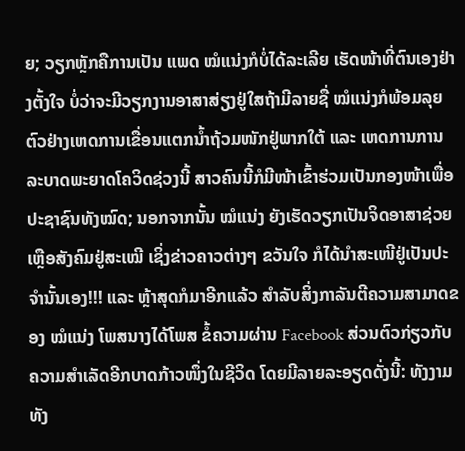ຍ; ວຽກຫຼັກຄືການເປັນ ແພດ ໝໍແນ່ງກໍບໍ່ໄດ້ລະເລີຍ ເຮັດໜ້າທີ່ຕົນເອງຢ່າງຕັ້ງໃຈ ບໍ່ວ່າຈະມີວຽກງານອາສາສ່ຽງຢູ່ໃສຖ້າມີລາຍຊື່ ໝໍແນ່ງກໍພ້ອມລຸຍ ຕົວຢ່າງເຫດການເຂື່ອນແຕກນໍ້າຖ້ວມໜັກຢູ່ພາກໃຕ້ ແລະ ເຫດການການລະບາດພະຍາດໂຄວິດຊ່ວງນີ້ ສາວຄົນນີ້ກໍມີໜ້າເຂົ້າຮ່ວມເປັນກອງໜ້າເພື່ອປະຊາຊົນທັງໝົດ; ນອກຈາກນັ້ນ ໝໍແນ່ງ ຍັງເຮັດວຽກເປັນຈິດອາສາຊ່ວຍເຫຼືອສັງຄົມຢູ່ສະເໝີ ເຊິ່ງຂ່າວຄາວຕ່າງໆ ຂວັນໃຈ ກໍໄດ້ນໍາສະເໜີຢູ່ເປັນປະຈໍານັ້ນເອງ!!! ແລະ ຫຼ້າສຸດກໍມາອີກແລ້ວ ສໍາລັບສິ່ງກາລັນຕີຄວາມສາມາດຂອງ ໝໍແນ່ງ ໂພສນາງໄດ້ໂພສ ຂໍ້ຄວາມຜ່ານ Facebook ສ່ວນຕົວກ່ຽວກັບຄວາມສໍາເລັດອີກບາດກ້າວໜຶ່ງໃນຊີວິດ ໂດຍມີລາຍລະອຽດດັ່ງນີ້: ທັງງາມທັງ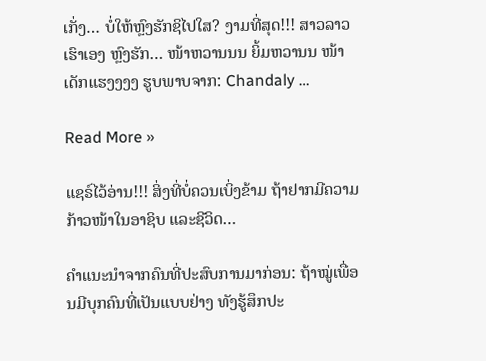ເກັ່ງ… ບໍ່ໃຫ້ຫຼົງຮັກຊິໄປໃສ? ງາມທີ່ສຸດ!!! ສາວລາວເຮົາເອງ ຫຼົງຮັກ… ໜ້າຫວານນນ ຍິ້ມຫວານນ ໜ້າເດັກແຮງງງງ ຮູບພາບຈາກ: Chandaly …

Read More »

ແຊຣ໌ໄວ້ອ່ານ!!! ສິ່ງທີ່ບໍ່ຄວນເບິ່ງຂ້າມ ຖ້າຢາກມີຄວາມກ້າວໜ້າໃນອາຊິບ ແລະຊີວິດ…

ຄຳແນະນຳຈາກຄົນທີ່ປະສົບການມາກ່ອນ: ຖ້າໝູ່ເພື່ອນມີບຸກຄົນທີ່ເປັນແບບຢ່າງ ທັງຮູ້ສຶກປະ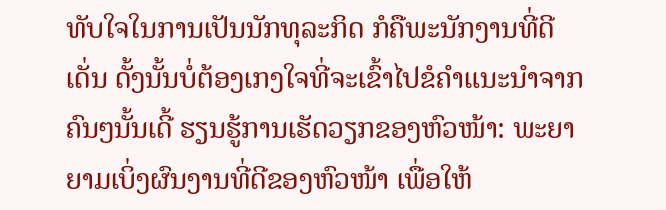ທັບໃຈໃນການເປັນນັກທຸລະກິດ ກໍຄືພະນັກງານທີ່ດີເດັ່ນ ດັ້ງນັ້ນບໍ່ຕ້ອງເກງໃຈທີ່ຈະເຂົ້າໄປຂໍຄຳແນະນຳຈາກຄົນໆນັ້ນເດີ້ ຮຽນຮູ້ການເຮັດວຽກຂອງຫົວໜ້າ: ພະຍາຍາມເບິ່ງຜົນງານທີ່ດີຂອງຫົວໜ້າ ເພື່ອໃຫ້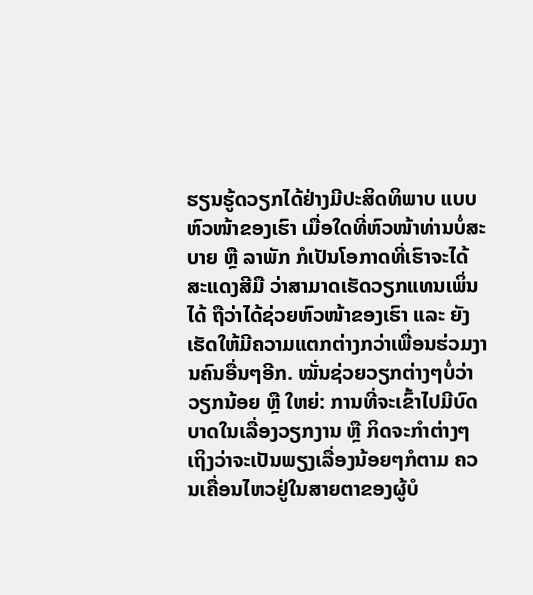ຮຽນຮູ້ດວຽກໄດ້ຢ່າງມີປະສິດທິພາບ ແບບຫົວໜ້າຂອງເຮົາ ເມື່ອໃດທີ່ຫົວໜ້າທ່ານບໍ່ສະບາຍ ຫຼື ລາພັກ ກໍເປັນໂອກາດທີ່ເຮົາຈະໄດ້ສະແດງສີມື ວ່າສາມາດເຮັດວຽກແທນເພິ່ນໄດ້ ຖືວ່າໄດ້ຊ່ວຍຫົວໜ້າຂອງເຮົາ ແລະ ຍັງເຮັດໃຫ້ມີຄວາມແຕກຕ່າງກວ່າເພື່ອນຮ່ວມງານຄົນອື່ນໆອີກ. ໝັ່ນຊ່ວຍວຽກຕ່າງໆບໍ່ວ່າວຽກນ້ອຍ ຫຼື ໃຫຍ່: ການທີ່ຈະເຂົ້າໄປມີບົດບາດໃນເລື່ອງວຽກງານ ຫຼື ກິດຈະກຳຕ່າງໆ ເຖິງວ່າຈະເປັນພຽງເລື່ອງນ້ອຍໆກໍຕາມ ຄວນເຄື່ອນໄຫວຢູ່ໃນສາຍຕາຂອງຜູ້ບໍ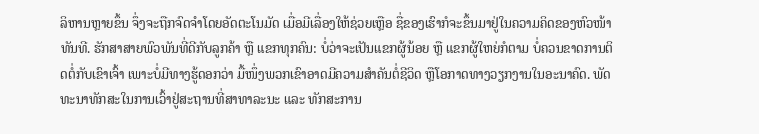ລິຫານຫຼາຍຂຶ້ນ ຈຶ່ງຈະຖືກຈົດຈໍາໂດຍອັດຕະໂນມັດ ເມື່ອມີເລື່ອງໃຫ້ຊ່ວຍເຫຼືອ ຊື່ຂອງເຮົາກໍຈະຂຶ້ນມາຢູ່ໃນຄວາມຄິດຂອງຫົວໜ້າທັນທີ. ຮັກສາສາຍພົວພັນທີ່ດີກັບລູກຄ້າ ຫຼື ແຂກທຸກຄົນ: ບໍ່ວ່າຈະເປັນແຂກຜູ້ນ້ອຍ ຫຼື ແຂກຜູ້ໃຫຍ່ກໍຕາມ ບໍ່ຄວນຂາດການຕິດຕໍ່ກັບເຂົາເຈົ້າ ເພາະບໍ່ມີທາງຮູ້ດອກວ່າ ມື້ໜຶ່ງພວກເຂົາອາດມີຄວາມສຳຄັນຕໍ່ຊີວິດ ຫຼືໂອກາດທາງວຽກງານໃນອະນາຄົດ. ພັດທະນາທັກສະໃນການເວົ້າຢູ່ສະຖານທີ່ສາທາລະນະ ແລະ ທັກສະການ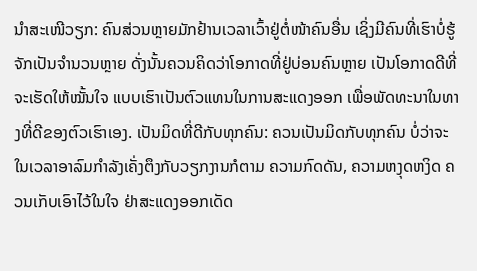ນຳສະເໜີວຽກ: ຄົນສ່ວນຫຼາຍມັກຢ້ານເວລາເວົ້າຢູ່ຕໍ່ໜ້າຄົນອື່ນ ເຊິ່ງມີຄົນທີ່ເຮົາບໍ່ຮູ້ຈັກເປັນຈຳນວນຫຼາຍ ດັ່ງນັ້ນຄວນຄິດວ່າໂອກາດທີ່ຢູ່ບ່ອນຄົນຫຼາຍ ເປັນໂອກາດດີທີ່ຈະເຮັດໃຫ້ໝັ້ນໃຈ ແບບເຮົາເປັນຕົວແທນໃນການສະແດງອອກ ເພື່ອພັດທະນາໃນທາງທີ່ດີຂອງຕົວເຮົາເອງ. ເປັນມິດທີ່ດີກັບທຸກຄົນ: ຄວນເປັນມິດກັບທຸກຄົນ ບໍ່ວ່າຈະໃນເວລາອາລົມກຳລັງເຄັ່ງຕຶງກັບວຽກງານກໍຕາມ ຄວາມກົດດັນ, ຄວາມຫງຸດຫງິດ ຄວນເກັບເອົາໄວ້ໃນໃຈ ຢ່າສະແດງອອກເດັດ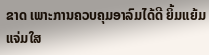ຂາດ ເພາະການຄວບຄຸມອາລົມໄດ້ດີ ຍິ້ມແຍ້ມແຈ່ມໃສ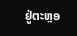ຢູ່ຕະຫຼອ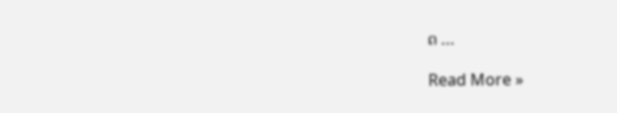ດ …

Read More »